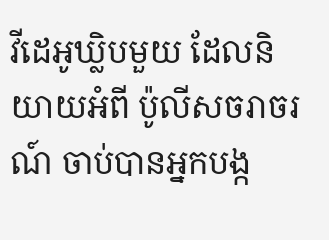វីដេអូឃ្លិបមួយ ដែលនិយាយអំពី ប៉ូលីសចរាចរណ៍ ចាប់បានអ្នកបង្ក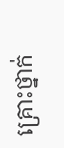គ្រោះថ្នាក់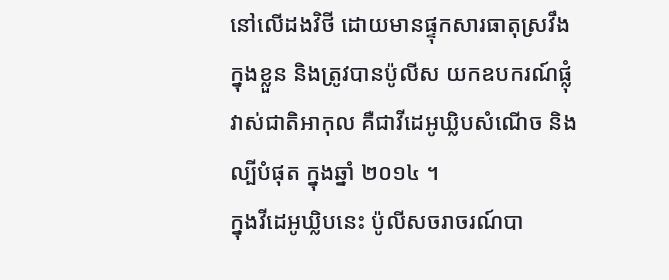នៅលើដងវិថី ដោយមានផ្ទុកសារធាតុស្រវឹងក្នុងខ្លួន និងត្រូវបានប៉ូលីស យកឧបករណ៍ផ្លុំវាស់ជាតិអាកុល គឺជាវីដេអូឃ្លិបសំណើច និងល្បីបំផុត ក្នុងឆ្នាំ ២០១៤ ។
ក្នុងវីដេអូឃ្លិបនេះ ប៉ូលីសចរាចរណ៍បា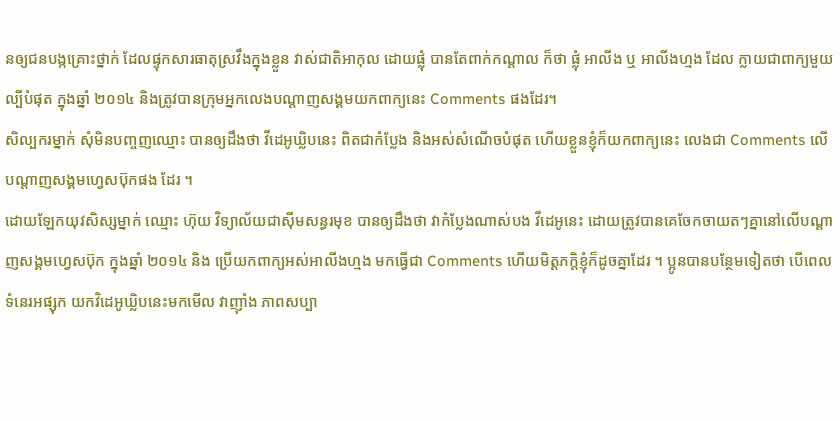នឲ្យជនបង្កគ្រោះថ្នាក់ ដែលផ្ទុកសារធាតុស្រវឹងក្នុងខ្លួន វាស់ជាតិអាកុល ដោយផ្លុំ បានតែពាក់កណ្តាល ក៏ថា ផ្លុំ អាលីង ឬ អាលីងហ្មង ដែល ក្លាយជាពាក្យមួយ ល្បីបំផុត ក្នុងឆ្នាំ ២០១៤ និងត្រូវបានក្រុមអ្នកលេងបណ្តាញសង្គមយកពាក្យនេះ Comments ផងដែរ។
សិល្បករម្នាក់ សុំមិនបញ្ចញឈ្មោះ បានឲ្យដឹងថា វីដេអូឃ្លិបនេះ ពិតជាកំប្លែង និងអស់សំណើចបំផុត ហើយខ្លួនខ្ញុំក៏យកពាក្យនេះ លេងជា Comments លើបណ្តាញសង្គមហ្វេសប៊ុកផង ដែរ ។
ដោយឡែកយុវសិស្សម្នាក់ ឈ្មោះ ហ៊ុយ វិទ្យាល័យជាស៊ីមសន្ធរមុខ បានឲ្យដឹងថា វាកំប្លែងណាស់បង វីដេអូនេះ ដោយត្រូវបានគេចែកចាយតៗគ្នានៅលើបណ្តាញសង្គមហ្វេសប៊ុក ក្នុងឆ្នាំ ២០១៤ និង ប្រើយកពាក្យអស់អាលីងហ្មង មកធ្វើជា Comments ហើយមិត្តភក្តិខ្ញុំក៏ដូចគ្នាដែរ ។ ប្អូនបានបន្ថែមទៀតថា បើពេលទំនេរអផ្សុក យកវិដេអូឃ្លិបនេះមកមើល វាញ៉ាំង ភាពសប្បា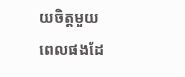យចិត្តមួយពេលផងដែ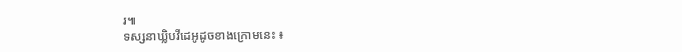រ៕
ទស្សនាឃ្លិបវីដេអូដូចខាងក្រោមនេះ ៖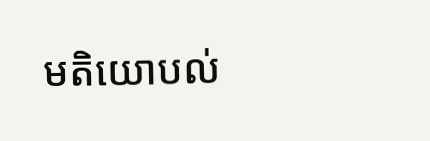មតិយោបល់